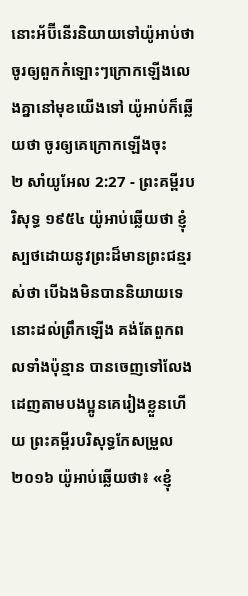នោះអ័ប៊ីនើរនិយាយទៅយ៉ូអាប់ថា ចូរឲ្យពួកកំឡោះៗក្រោកឡើងលេងគ្នានៅមុខយើងទៅ យ៉ូអាប់ក៏ឆ្លើយថា ចូរឲ្យគេក្រោកឡើងចុះ
២ សាំយូអែល 2:27 - ព្រះគម្ពីរបរិសុទ្ធ ១៩៥៤ យ៉ូអាប់ឆ្លើយថា ខ្ញុំស្បថដោយនូវព្រះដ៏មានព្រះជន្មរស់ថា បើឯងមិនបាននិយាយទេ នោះដល់ព្រឹកឡើង គង់តែពួកពលទាំងប៉ុន្មាន បានចេញទៅលែងដេញតាមបងប្អូនគេរៀងខ្លួនហើយ ព្រះគម្ពីរបរិសុទ្ធកែសម្រួល ២០១៦ យ៉ូអាប់ឆ្លើយថា៖ «ខ្ញុំ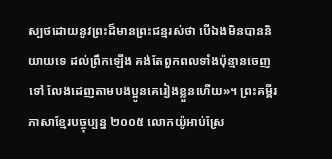ស្បថដោយនូវព្រះដ៏មានព្រះជន្មរស់ថា បើឯងមិនបាននិយាយទេ ដល់ព្រឹកឡើង គង់តែពួកពលទាំងប៉ុន្មានចេញទៅ លែងដេញតាមបងប្អូនគេរៀងខ្លួនហើយ»។ ព្រះគម្ពីរភាសាខ្មែរបច្ចុប្បន្ន ២០០៥ លោកយ៉ូអាប់ស្រែ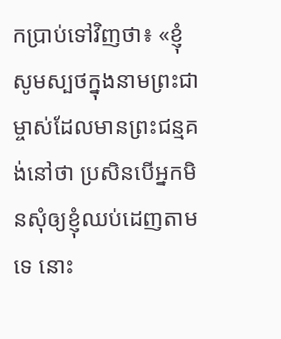កប្រាប់ទៅវិញថា៖ «ខ្ញុំសូមស្បថក្នុងនាមព្រះជាម្ចាស់ដែលមានព្រះជន្មគង់នៅថា ប្រសិនបើអ្នកមិនសុំឲ្យខ្ញុំឈប់ដេញតាមទេ នោះ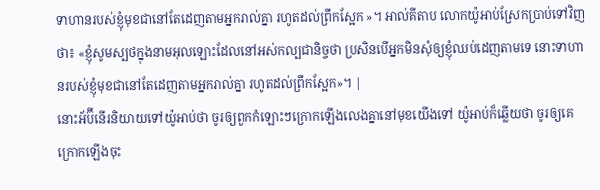ទាហានរបស់ខ្ញុំមុខជានៅតែដេញតាមអ្នករាល់គ្នា រហូតដល់ព្រឹកស្អែក »។ អាល់គីតាប លោកយ៉ូអាប់ស្រែកប្រាប់ទៅវិញថា៖ «ខ្ញុំសូមស្បថក្នុងនាមអុលឡោះដែលនៅអស់កល្បជានិច្ចថា ប្រសិនបើអ្នកមិនសុំឲ្យខ្ញុំឈប់ដេញតាមទេ នោះទាហានរបស់ខ្ញុំមុខជានៅតែដេញតាមអ្នករាល់គ្នា រហូតដល់ព្រឹកស្អែក»។ |
នោះអ័ប៊ីនើរនិយាយទៅយ៉ូអាប់ថា ចូរឲ្យពួកកំឡោះៗក្រោកឡើងលេងគ្នានៅមុខយើងទៅ យ៉ូអាប់ក៏ឆ្លើយថា ចូរឲ្យគេក្រោកឡើងចុះ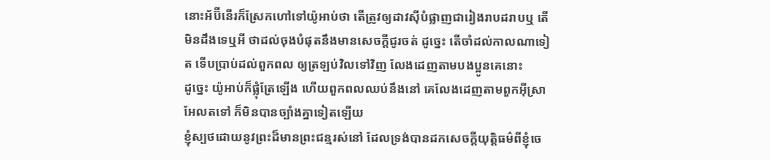នោះអ័ប៊ីនើរក៏ស្រែកហៅទៅយ៉ូអាប់ថា តើត្រូវឲ្យដាវស៊ីបំផ្លាញជារៀងរាបដរាបឬ តើមិនដឹងទេឬអី ថាដល់ចុងបំផុតនឹងមានសេចក្ដីជូរចត់ ដូច្នេះ តើចាំដល់កាលណាទៀត ទើបប្រាប់ដល់ពួកពល ឲ្យត្រឡប់វិលទៅវិញ លែងដេញតាមបងប្អូនគេនោះ
ដូច្នេះ យ៉ូអាប់ក៏ផ្លុំត្រែឡើង ហើយពួកពលឈប់នឹងនៅ គេលែងដេញតាមពួកអ៊ីស្រាអែលតទៅ ក៏មិនបានច្បាំងគ្នាទៀតឡើយ
ខ្ញុំស្បថដោយនូវព្រះដ៏មានព្រះជន្មរស់នៅ ដែលទ្រង់បានដកសេចក្ដីយុត្តិធម៌ពីខ្ញុំចេ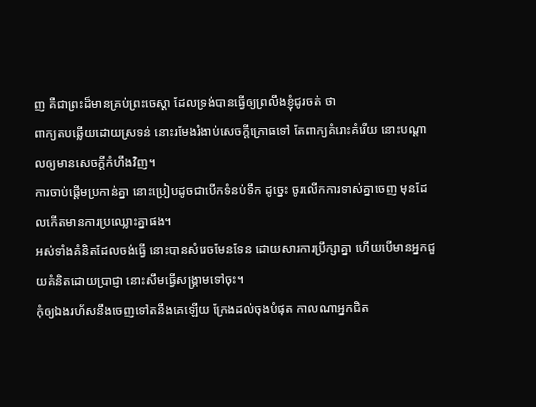ញ គឺជាព្រះដ៏មានគ្រប់ព្រះចេស្តា ដែលទ្រង់បានធ្វើឲ្យព្រលឹងខ្ញុំជូរចត់ ថា
ពាក្យតបឆ្លើយដោយស្រទន់ នោះរមែងរំងាប់សេចក្ដីក្រោធទៅ តែពាក្យគំរោះគំរើយ នោះបណ្តាលឲ្យមានសេចក្ដីកំហឹងវិញ។
ការចាប់ផ្តើមប្រកាន់គ្នា នោះប្រៀបដូចជាបើកទំនប់ទឹក ដូច្នេះ ចូរលើកការទាស់គ្នាចេញ មុនដែលកើតមានការប្រឈ្លោះគ្នាផង។
អស់ទាំងគំនិតដែលចង់ធ្វើ នោះបានសំរេចមែនទែន ដោយសារការប្រឹក្សាគ្នា ហើយបើមានអ្នកជួយគំនិតដោយប្រាជ្ញា នោះសឹមធ្វើសង្គ្រាមទៅចុះ។
កុំឲ្យឯងរហ័សនឹងចេញទៅតនឹងគេឡើយ ក្រែងដល់ចុងបំផុត កាលណាអ្នកជិត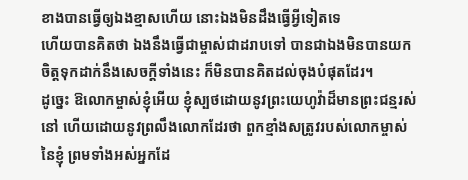ខាងបានធ្វើឲ្យឯងខ្មាសហើយ នោះឯងមិនដឹងធ្វើអ្វីទៀតទេ
ហើយបានគិតថា ឯងនឹងធ្វើជាម្ចាស់ជាដរាបទៅ បានជាឯងមិនបានយកចិត្តទុកដាក់នឹងសេចក្ដីទាំងនេះ ក៏មិនបានគិតដល់ចុងបំផុតដែរ។
ដូច្នេះ ឱលោកម្ចាស់ខ្ញុំអើយ ខ្ញុំស្បថដោយនូវព្រះយេហូវ៉ាដ៏មានព្រះជន្មរស់នៅ ហើយដោយនូវព្រលឹងលោកដែរថា ពួកខ្មាំងសត្រូវរបស់លោកម្ចាស់នៃខ្ញុំ ព្រមទាំងអស់អ្នកដែ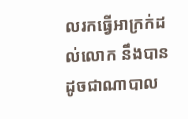លរកធ្វើអាក្រក់ដល់លោក នឹងបានដូចជាណាបាល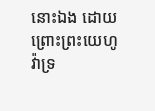នោះឯង ដោយព្រោះព្រះយេហូវ៉ាទ្រ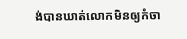ង់បានឃាត់លោកមិនឲ្យកំចា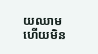យឈាម ហើយមិន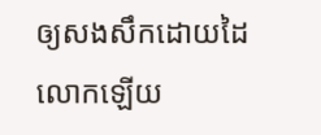ឲ្យសងសឹកដោយដៃលោកឡើយ